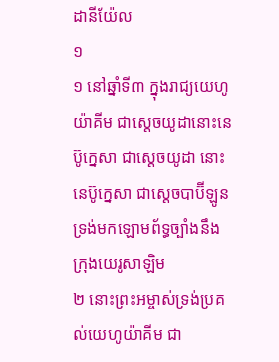ដានីយ៉ែល
១
១ នៅឆ្នាំទី៣ ក្នុងរាជ្យយេហូយ៉ាគីម ជាស្តេចយូដានោះនេប៊ូក្នេសា ជាស្តេចយូដា នោះនេប៊ូក្នេសា ជាស្តេចបាប៊ីឡូន ទ្រង់មកឡោមព័ទ្ធច្បាំងនឹងក្រុងយេរូសាឡិម
២ នោះព្រះអម្ចាស់ទ្រង់ប្រគល់យេហូយ៉ាគីម ជា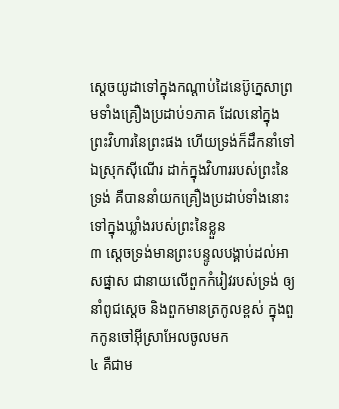ស្តេចយូដាទៅក្នុងកណ្តាប់ដៃនេប៊ូក្នេសាព្រមទាំងគ្រឿងប្រដាប់១ភាគ ដែលនៅក្នុងព្រះវិហារនៃព្រះផង ហើយទ្រង់ក៏ដឹកនាំទៅឯស្រុកស៊ីណើរ ដាក់ក្នុងវិហាររបស់ព្រះនៃទ្រង់ គឺបាននាំយកគ្រឿងប្រដាប់ទាំងនោះទៅក្នុងឃ្លាំងរបស់ព្រះនៃខ្លួន
៣ ស្តេចទ្រង់មានព្រះបន្ទូលបង្គាប់ដល់អាសផ្នាស ជានាយលើពួកកំរៀវរបស់ទ្រង់ ឲ្យនាំពូជស្តេច និងពួកមានត្រកូលខ្ពស់ ក្នុងពួកកូនចៅអ៊ីស្រាអែលចូលមក
៤ គឺជាម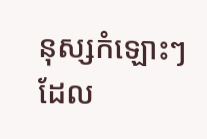នុស្សកំឡោះៗដែល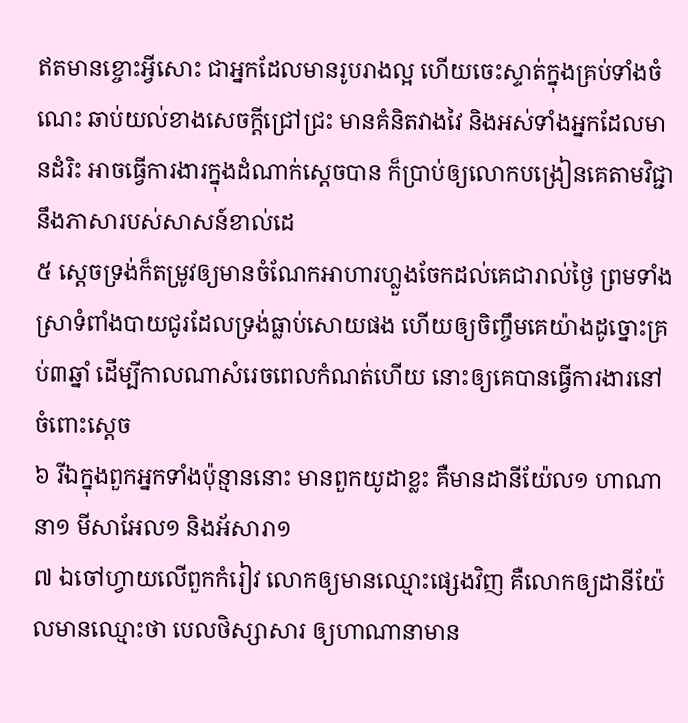ឥតមានខ្ចោះអ្វីសោះ ជាអ្នកដែលមានរូបរាងល្អ ហើយចេះស្ទាត់ក្នុងគ្រប់ទាំងចំណេះ ឆាប់យល់ខាងសេចក្តីជ្រៅជ្រះ មានគំនិតវាងវៃ និងអស់ទាំងអ្នកដែលមានដំរិះ អាចធ្វើការងារក្នុងដំណាក់ស្តេចបាន ក៏ប្រាប់ឲ្យលោកបង្រៀនគេតាមវិជ្ជានឹងភាសារបស់សាសន៍ខាល់ដេ
៥ ស្តេចទ្រង់ក៏តម្រូវឲ្យមានចំណែកអាហារហ្លួងចែកដល់គេជារាល់ថ្ងៃ ព្រមទាំងស្រាទំពាំងបាយជូរដែលទ្រង់ធ្លាប់សោយផង ហើយឲ្យចិញ្ចឹមគេយ៉ាងដូច្នោះគ្រប់៣ឆ្នាំ ដើម្បីកាលណាសំរេចពេលកំណត់ហើយ នោះឲ្យគេបានធ្វើការងារនៅចំពោះស្តេច
៦ រីឯក្នុងពួកអ្នកទាំងប៉ុន្មាននោះ មានពួកយូដាខ្លះ គឺមានដានីយ៉ែល១ ហាណានា១ មីសាអែល១ និងអ័សារា១
៧ ឯចៅហ្វាយលើពួកកំរៀវ លោកឲ្យមានឈ្មោះផ្សេងវិញ គឺលោកឲ្យដានីយ៉ែលមានឈ្មោះថា បេលថិស្សាសារ ឲ្យហាណានាមាន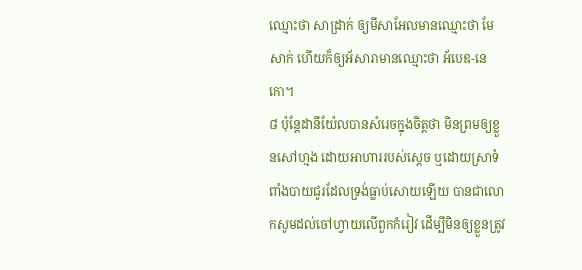ឈ្មោះថា សាដ្រាក់ ឲ្យមីសាអែលមានឈ្មោះថា មែសាក់ ហើយក៏ឲ្យអ័សារាមានឈ្មោះថា អ័បេឌ-នេកោ។
៨ ប៉ុន្តែដានីយ៉ែលបានសំរេចក្នុងចិត្តថា មិនព្រមឲ្យខ្លួនសៅហ្មង ដោយអាហាររបស់ស្តេច ឬដោយស្រាទំពាំងបាយជូរដែលទ្រង់ធ្លាប់សោយឡើយ បានជាលោកសូមដល់ចៅហ្វាយលើពួកកំរៀវ ដើម្បីមិនឲ្យខ្លួនត្រូវ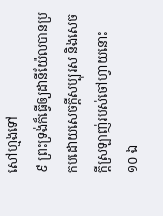សៅហ្មងទៅ
៩ ព្រះទ្រង់ក៏ធ្វើឲ្យដានីយ៉ែលបានប្រកបដោយសេចក្តីសប្បុរស និងសេចក្តីស្រឡាញ់របស់ចៅហ្វាយនោះ
១០ ឯ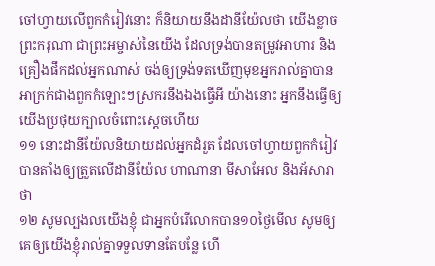ចៅហ្វាយលើពួកកំរៀវនោះ ក៏និយាយនឹងដានីយ៉ែលថា យើងខ្លាចព្រះករុណា ជាព្រះអម្ចាស់នៃយើង ដែលទ្រង់បានតម្រូវអាហារ និងគ្រឿងផឹកដល់អ្នកណាស់ ចង់ឲ្យទ្រង់ទតឃើញមុខអ្នករាល់គ្នាបានអាក្រក់ជាងពួកកំឡោះៗស្រករនឹងឯងធ្វើអី យ៉ាងនោះ អ្នកនឹងធ្វើឲ្យយើងប្រថុយក្បាលចំពោះស្តេចហើយ
១១ នោះដានីយ៉ែលនិយាយដល់អ្នកដំរួត ដែលចៅហ្វាយពួកកំរៀវបានតាំងឲ្យត្រួតលើដានីយ៉ែល ហាណានា មីសាអែល និងអ័សារាថា
១២ សូមល្បងលយើងខ្ញុំ ជាអ្នកបំរើលោកបាន១០ថ្ងៃមើល សូមឲ្យគេឲ្យយើងខ្ញុំរាល់គ្នាទទួលទានតែបន្លែ ហើ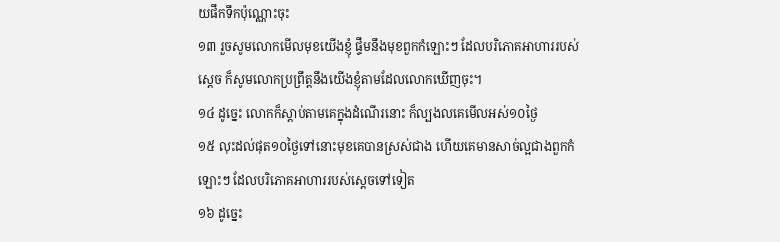យផឹកទឹកប៉ុណ្ណោះចុះ
១៣ រួចសូមលោកមើលមុខយើងខ្ញុំ ផ្ទឹមនឹងមុខពួកកំឡោះៗ ដែលបរិភោគអាហាររបស់ស្តេច ក៏សូមលោកប្រព្រឹត្តនឹងយើងខ្ញុំតាមដែលលោកឃើញចុះ។
១៤ ដូច្នេះ លោកក៏ស្តាប់តាមគេក្នុងដំណើរនោះ ក៏ល្បងលគេមើលអស់១០ថ្ងៃ
១៥ លុះដល់ផុត១០ថ្ងៃទៅនោះមុខគេបានស្រស់ជាង ហើយគេមានសាច់ល្អជាងពួកកំឡោះៗ ដែលបរិភោគអាហាររបស់ស្តេចទៅទៀត
១៦ ដូច្នេះ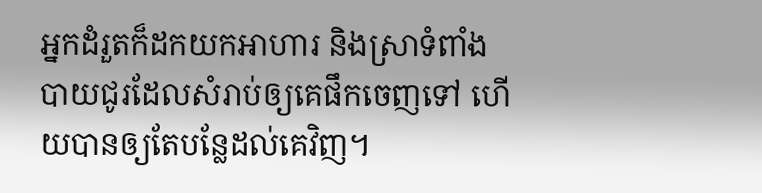អ្នកដំរួតក៏ដកយកអាហារ និងស្រាទំពាំងបាយជូរដែលសំរាប់ឲ្យគេផឹកចេញទៅ ហើយបានឲ្យតែបន្លែដល់គេវិញ។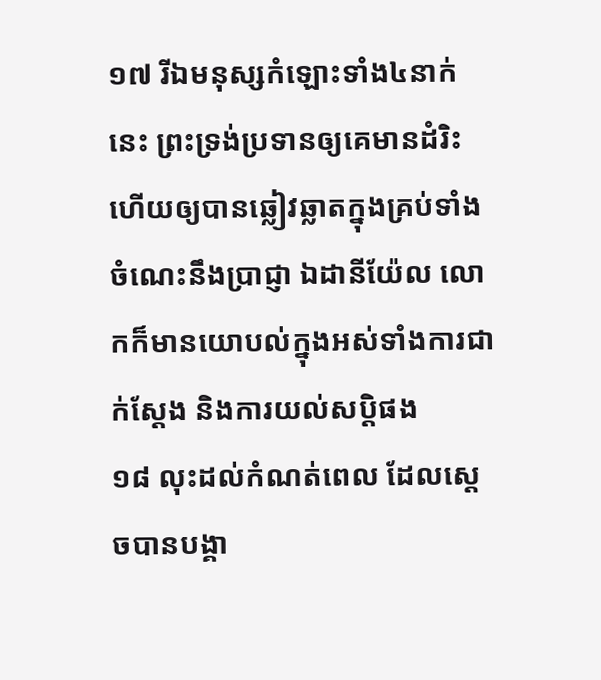១៧ រីឯមនុស្សកំឡោះទាំង៤នាក់នេះ ព្រះទ្រង់ប្រទានឲ្យគេមានដំរិះ ហើយឲ្យបានឆ្លៀវឆ្លាតក្នុងគ្រប់ទាំងចំណេះនឹងប្រាជ្ញា ឯដានីយ៉ែល លោកក៏មានយោបល់ក្នុងអស់ទាំងការជាក់ស្តែង និងការយល់សប្តិផង
១៨ លុះដល់កំណត់ពេល ដែលស្តេចបានបង្គា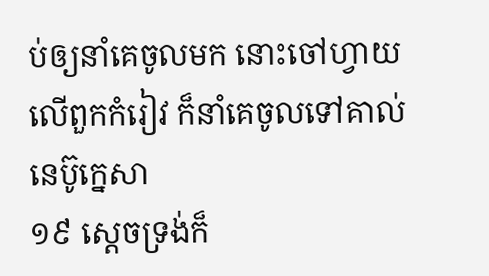ប់ឲ្យនាំគេចូលមក នោះចៅហ្វាយលើពួកកំរៀវ ក៏នាំគេចូលទៅគាល់នេប៊ូក្នេសា
១៩ ស្តេចទ្រង់ក៏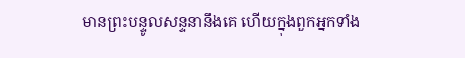មានព្រះបន្ទូលសន្ទនានឹងគេ ហើយក្នុងពួកអ្នកទាំង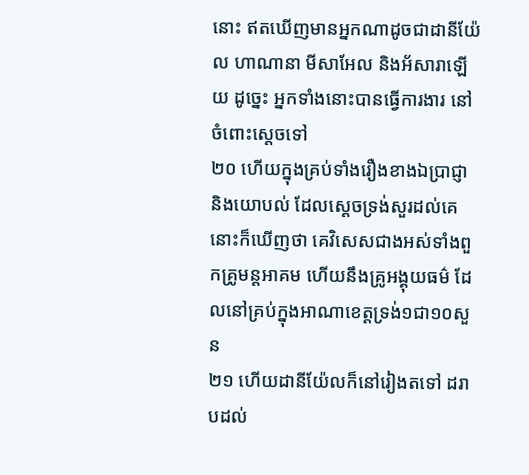នោះ ឥតឃើញមានអ្នកណាដូចជាដានីយ៉ែល ហាណានា មីសាអែល និងអ័សារាឡើយ ដូច្នេះ អ្នកទាំងនោះបានធ្វើការងារ នៅចំពោះស្តេចទៅ
២០ ហើយក្នុងគ្រប់ទាំងរឿងខាងឯប្រាជ្ញា និងយោបល់ ដែលស្តេចទ្រង់សួរដល់គេ នោះក៏ឃើញថា គេវិសេសជាងអស់ទាំងពួកគ្រូមន្តអាគម ហើយនឹងគ្រូអង្គុយធម៌ ដែលនៅគ្រប់ក្នុងអាណាខេត្តទ្រង់១ជា១០សួន
២១ ហើយដានីយ៉ែលក៏នៅរៀងតទៅ ដរាបដល់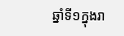ឆ្នាំទី១ក្នុងរា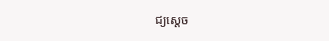ជ្យស្តេច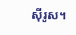ស៊ីរូស។